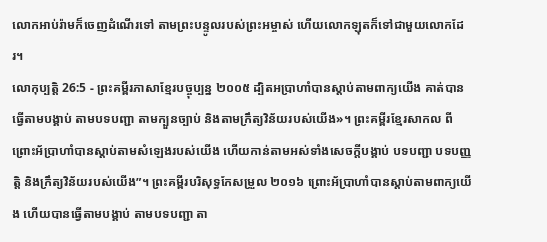លោកអាប់រ៉ាមក៏ចេញដំណើរទៅ តាមព្រះបន្ទូលរបស់ព្រះអម្ចាស់ ហើយលោកឡុតក៏ទៅជាមួយលោកដែរ។
លោកុប្បត្តិ 26:5 - ព្រះគម្ពីរភាសាខ្មែរបច្ចុប្បន្ន ២០០៥ ដ្បិតអប្រាហាំបានស្ដាប់តាមពាក្យយើង គាត់បានធ្វើតាមបង្គាប់ តាមបទបញ្ជា តាមក្បួនច្បាប់ និងតាមក្រឹត្យវិន័យរបស់យើង»។ ព្រះគម្ពីរខ្មែរសាកល ពីព្រោះអ័ប្រាហាំបានស្ដាប់តាមសំឡេងរបស់យើង ហើយកាន់តាមអស់ទាំងសេចក្ដីបង្គាប់ បទបញ្ជា បទបញ្ញត្តិ និងក្រឹត្យវិន័យរបស់យើង”។ ព្រះគម្ពីរបរិសុទ្ធកែសម្រួល ២០១៦ ព្រោះអ័ប្រាហាំបានស្តាប់តាមពាក្យយើង ហើយបានធ្វើតាមបង្គាប់ តាមបទបញ្ជា តា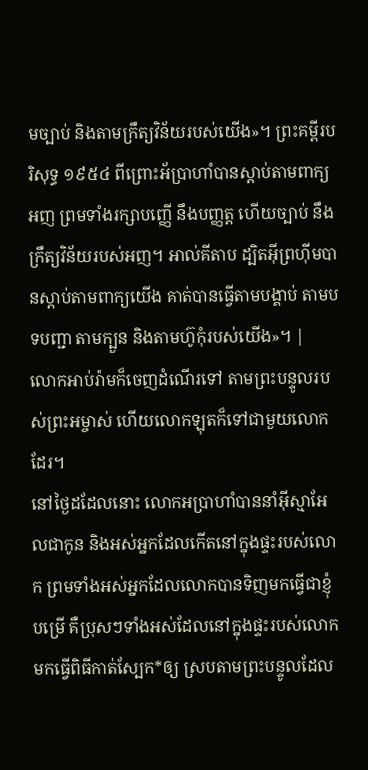មច្បាប់ និងតាមក្រឹត្យវិន័យរបស់យើង»។ ព្រះគម្ពីរបរិសុទ្ធ ១៩៥៤ ពីព្រោះអ័ប្រាហាំបានស្តាប់តាមពាក្យអញ ព្រមទាំងរក្សាបញ្ញើ នឹងបញ្ញត្ត ហើយច្បាប់ នឹងក្រឹត្យវិន័យរបស់អញ។ អាល់គីតាប ដ្បិតអ៊ីព្រហ៊ីមបានស្តាប់តាមពាក្យយើង គាត់បានធ្វើតាមបង្គាប់ តាមបទបញ្ជា តាមក្បួន និងតាមហ៊ូកុំរបស់យើង»។ |
លោកអាប់រ៉ាមក៏ចេញដំណើរទៅ តាមព្រះបន្ទូលរបស់ព្រះអម្ចាស់ ហើយលោកឡុតក៏ទៅជាមួយលោកដែរ។
នៅថ្ងៃដដែលនោះ លោកអប្រាហាំបាននាំអ៊ីស្មាអែលជាកូន និងអស់អ្នកដែលកើតនៅក្នុងផ្ទះរបស់លោក ព្រមទាំងអស់អ្នកដែលលោកបានទិញមកធ្វើជាខ្ញុំបម្រើ គឺប្រុសៗទាំងអស់ដែលនៅក្នុងផ្ទះរបស់លោក មកធ្វើពិធីកាត់ស្បែក*ឲ្យ ស្របតាមព្រះបន្ទូលដែល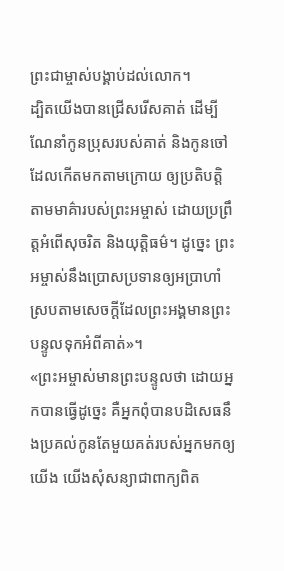ព្រះជាម្ចាស់បង្គាប់ដល់លោក។
ដ្បិតយើងបានជ្រើសរើសគាត់ ដើម្បីណែនាំកូនប្រុសរបស់គាត់ និងកូនចៅដែលកើតមកតាមក្រោយ ឲ្យប្រតិបត្តិតាមមាគ៌ារបស់ព្រះអម្ចាស់ ដោយប្រព្រឹត្តអំពើសុចរិត និងយុត្តិធម៌។ ដូច្នេះ ព្រះអម្ចាស់នឹងប្រោសប្រទានឲ្យអប្រាហាំ ស្របតាមសេចក្ដីដែលព្រះអង្គមានព្រះបន្ទូលទុកអំពីគាត់»។
«ព្រះអម្ចាស់មានព្រះបន្ទូលថា ដោយអ្នកបានធ្វើដូច្នេះ គឺអ្នកពុំបានបដិសេធនឹងប្រគល់កូនតែមួយគត់របស់អ្នកមកឲ្យយើង យើងសុំសន្យាជាពាក្យពិត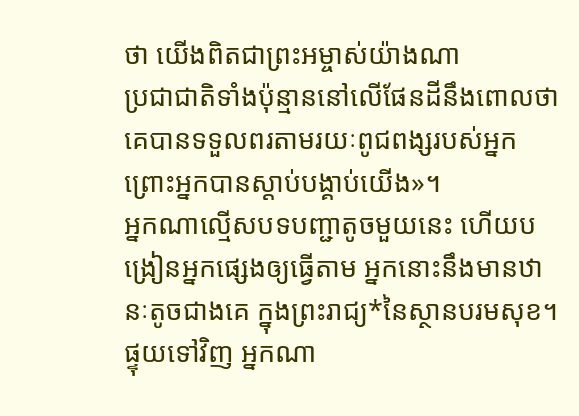ថា យើងពិតជាព្រះអម្ចាស់យ៉ាងណា
ប្រជាជាតិទាំងប៉ុន្មាននៅលើផែនដីនឹងពោលថា គេបានទទួលពរតាមរយៈពូជពង្សរបស់អ្នក ព្រោះអ្នកបានស្ដាប់បង្គាប់យើង»។
អ្នកណាល្មើសបទបញ្ជាតូចមួយនេះ ហើយបង្រៀនអ្នកផ្សេងឲ្យធ្វើតាម អ្នកនោះនឹងមានឋានៈតូចជាងគេ ក្នុងព្រះរាជ្យ*នៃស្ថានបរមសុខ។ ផ្ទុយទៅវិញ អ្នកណា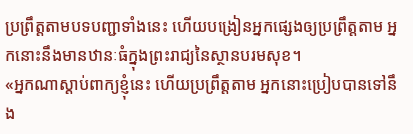ប្រព្រឹត្តតាមបទបញ្ជាទាំងនេះ ហើយបង្រៀនអ្នកផ្សេងឲ្យប្រព្រឹត្តតាម អ្នកនោះនឹងមានឋានៈធំក្នុងព្រះរាជ្យនៃស្ថានបរមសុខ។
«អ្នកណាស្ដាប់ពាក្យខ្ញុំនេះ ហើយប្រព្រឹត្តតាម អ្នកនោះប្រៀបបានទៅនឹង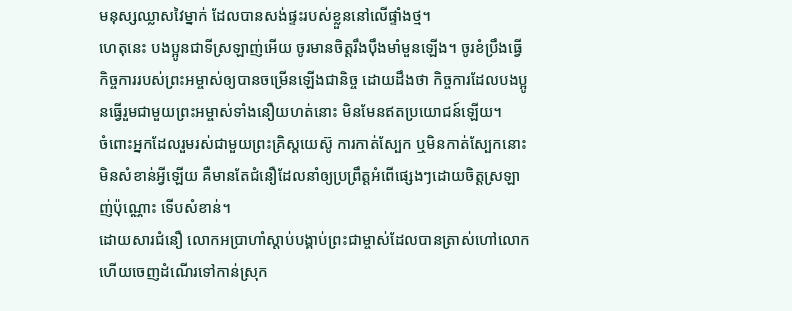មនុស្សឈ្លាសវៃម្នាក់ ដែលបានសង់ផ្ទះរបស់ខ្លួននៅលើផ្ទាំងថ្ម។
ហេតុនេះ បងប្អូនជាទីស្រឡាញ់អើយ ចូរមានចិត្តរឹងប៉ឹងមាំមួនឡើង។ ចូរខំប្រឹងធ្វើកិច្ចការរបស់ព្រះអម្ចាស់ឲ្យបានចម្រើនឡើងជានិច្ច ដោយដឹងថា កិច្ចការដែលបងប្អូនធ្វើរួមជាមួយព្រះអម្ចាស់ទាំងនឿយហត់នោះ មិនមែនឥតប្រយោជន៍ឡើយ។
ចំពោះអ្នកដែលរួមរស់ជាមួយព្រះគ្រិស្តយេស៊ូ ការកាត់ស្បែក ឬមិនកាត់ស្បែកនោះ មិនសំខាន់អ្វីឡើយ គឺមានតែជំនឿដែលនាំឲ្យប្រព្រឹត្តអំពើផ្សេងៗដោយចិត្តស្រឡាញ់ប៉ុណ្ណោះ ទើបសំខាន់។
ដោយសារជំនឿ លោកអប្រាហាំស្ដាប់បង្គាប់ព្រះជាម្ចាស់ដែលបានត្រាស់ហៅលោក ហើយចេញដំណើរទៅកាន់ស្រុក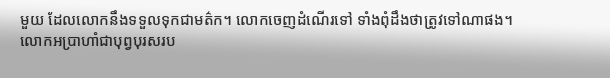មួយ ដែលលោកនឹងទទួលទុកជាមត៌ក។ លោកចេញដំណើរទៅ ទាំងពុំដឹងថាត្រូវទៅណាផង។
លោកអប្រាហាំជាបុព្វបុរសរប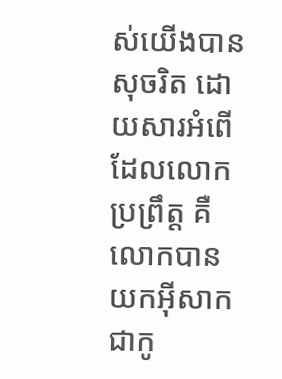ស់យើងបានសុចរិត ដោយសារអំពើដែលលោកប្រព្រឹត្ត គឺលោកបានយកអ៊ីសាកជាកូ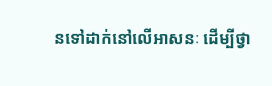នទៅដាក់នៅលើអាសនៈ ដើម្បីថ្វា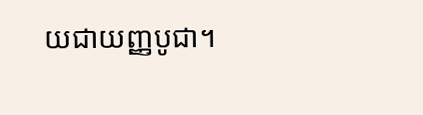យជាយញ្ញបូជា។